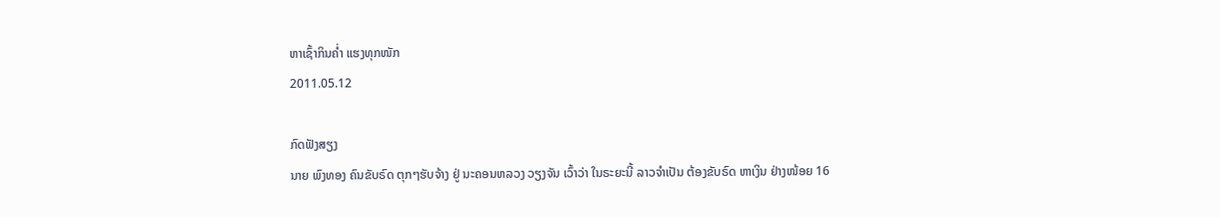ຫາເຊົ້າກິນຄໍ່າ ແຮງທຸກໜັກ
2011.05.12

ກົດຟັງສຽງ
ນາຍ ພົງທອງ ຄົນຂັບຣົດ ຕຸກໆຮັບຈ້າງ ຢູ່ ນະຄອນຫລວງ ວຽງຈັນ ເວົ້າວ່າ ໃນຣະຍະນີ້ ລາວຈຳເປັນ ຕ້ອງຂັບຣົດ ຫາເງິນ ຢ່າງໜ້ອຍ 16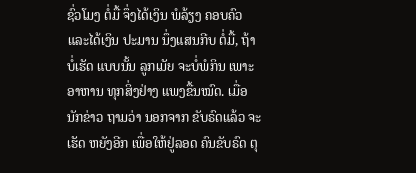ຊົ່ວໂມງ ຕໍ່ມື້ ຈຶ່ງໄດ້ເງິນ ພໍລ້ຽງ ຄອບຄົວ ແລະໄດ້ເງິນ ປະມານ ນຶ່ງແສນກີບ ຕໍ່ມື້, ຖ້າບໍ່ເຮັດ ແບບນັ້ນ ລູກເມັຍ ຈະບໍ່ພໍກິນ ເພາະອາຫານ ທຸກສິ່ງຢ່າງ ແພງຂື້ນໝົດ. ເມື່ອນັກຂ່າວ ຖາມວ່າ ນອກຈາກ ຂັບຣົດແລ້ວ ຈະເຮັດ ຫຍັງອີກ ເພື່ອໃຫ້ຢູ່ລອດ ຄົນຂັບຣົດ ຕຸ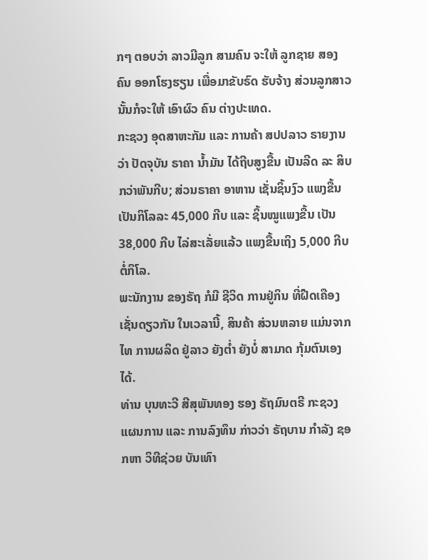ກໆ ຕອບວ່າ ລາວມີລູກ ສາມຄົນ ຈະໃຫ້ ລູກຊາຍ ສອງຄົນ ອອກໂຮງຮຽນ ເພື່ອມາຂັບຣົດ ຮັບຈ້າງ ສ່ວນລູກສາວ ນັ້ນກໍຈະໃຫ້ ເອົາຜົວ ຄົນ ຕ່າງປະເທດ.
ກະຊວງ ອຸດສາຫະກັມ ແລະ ການຄ້າ ສປປລາວ ຣາຍງານວ່າ ປັດຈຸບັນ ຣາຄາ ນ້ຳມັນ ໄດ້ຖີບສູງຂື້ນ ເປັນລີດ ລະ ສິບກວ່າພັນກີບ; ສ່ວນຣາຄາ ອາຫານ ເຊັ່ນຊິ້ນງົວ ແພງຂື້ນ ເປັນກິໂລລະ 45,000 ກີບ ແລະ ຊິ້ນໝູແພງຂື້ນ ເປັນ 38,000 ກີບ ໄລ່ສະເລັ່ຍແລ້ວ ແພງຂື້ນເຖິງ 5,000 ກີບຕໍ່ກິໂລ.
ພະນັກງານ ຂອງຣັຖ ກໍມີ ຊີວິດ ການຢູ່ກິນ ທີ່ຝືດເຄືອງ ເຊັ່ນດຽວກັນ ໃນເວລານີ້, ສິນຄ້າ ສ່ວນຫລາຍ ແມ່ນຈາກໄທ ການຜລິດ ຢູ່ລາວ ຍັງຕ່ຳ ຍັງບໍ່ ສາມາດ ກຸ້ມຕົນເອງ ໄດ້.
ທ່ານ ບຸນທະວີ ສີສຸພັນທອງ ຮອງ ຣັຖມົນຕຣີ ກະຊວງ ແຜນການ ແລະ ການລົງທຶນ ກ່າວວ່າ ຣັຖບານ ກຳລັງ ຊອກຫາ ວິທີຊ່ວຍ ບັນເທົາ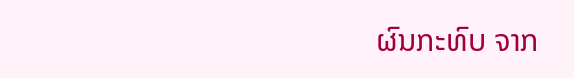ຜົນກະທົບ ຈາກ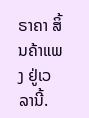ຣາຄາ ສິ້ນຄ້າແພງ ຢູ່ເວລານີ້.